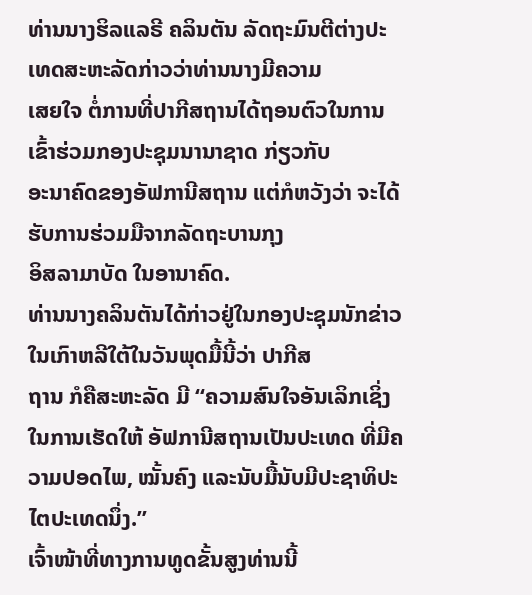ທ່ານນາງຮິລແລຣີ ຄລິນຕັນ ລັດຖະມົນຕີຕ່າງປະເທດສະຫະລັດກ່າວວ່າທ່ານນາງມີຄວາມ
ເສຍໃຈ ຕໍ່ການທີ່ປາກີສຖານໄດ້ຖອນຕົວໃນການເຂົ້າຮ່ວມກອງປະຊຸມນານາຊາດ ກ່ຽວກັບ
ອະນາຄົດຂອງອັຟການີສຖານ ແຕ່ກໍຫວັງວ່າ ຈະໄດ້ຮັບການຮ່ວມມືຈາກລັດຖະບານກຸງ
ອິສລາມາບັດ ໃນອານາຄົດ.
ທ່ານນາງຄລິນຕັນໄດ້ກ່າວຢູ່ໃນກອງປະຊຸມນັກຂ່າວໃນເກົາຫລີໃຕ້ໃນວັນພຸດມື້ນີ້ວ່າ ປາກີສ
ຖານ ກໍຄືສະຫະລັດ ມີ “ຄວາມສົນໃຈອັນເລິກເຊິ່ງ ໃນການເຮັດໃຫ້ ອັຟການີສຖານເປັນປະເທດ ທີ່ມີຄວາມປອດໄພ, ໝັ້ນຄົງ ແລະນັບມື້ນັບມີປະຊາທິປະໄຕປະເທດນຶ່ງ.”
ເຈົ້າໜ້າທີ່ທາງການທູດຂັ້ນສູງທ່ານນີ້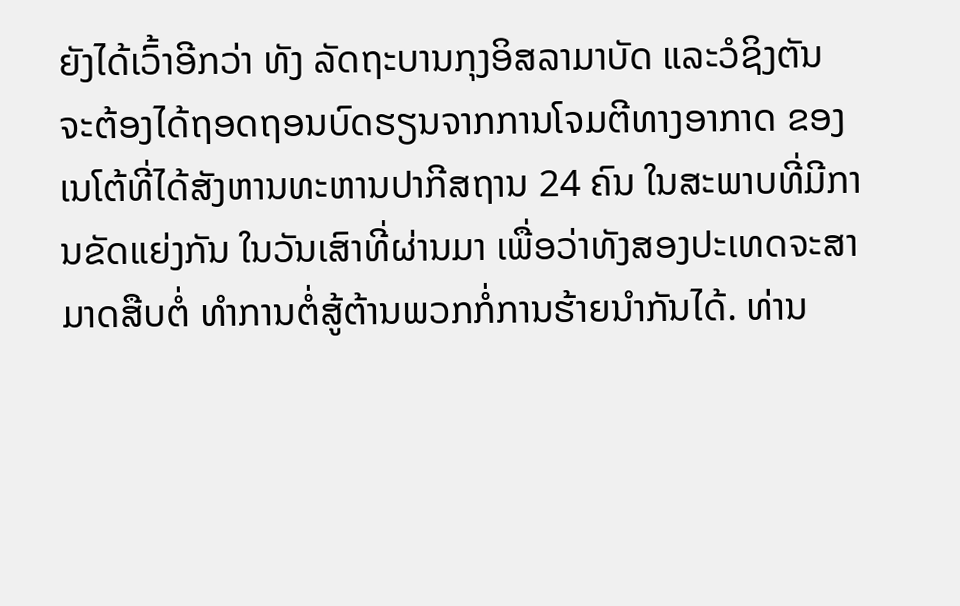ຍັງໄດ້ເວົ້າອີກວ່າ ທັງ ລັດຖະບານກຸງອິສລາມາບັດ ແລະວໍຊິງຕັນ ຈະຕ້ອງໄດ້ຖອດຖອນບົດຮຽນຈາກການໂຈມຕີທາງອາກາດ ຂອງເນໂຕ້ທີ່ໄດ້ສັງຫານທະຫານປາກີສຖານ 24 ຄົນ ໃນສະພາບທີ່ມີການຂັດແຍ່ງກັນ ໃນວັນເສົາທີ່ຜ່ານມາ ເພື່ອວ່າທັງສອງປະເທດຈະສາມາດສືບຕໍ່ ທໍາການຕໍ່ສູ້ຕ້ານພວກກໍ່ການຮ້າຍນໍາກັນໄດ້. ທ່ານ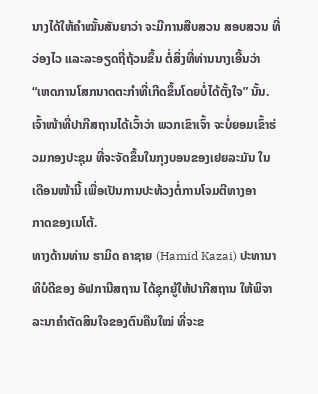ນາງໄດ້ໃຫ້ຄໍາໝັ້ນສັນຍາວ່າ ຈະມີການສືບສວນ ສອບສວນ ທີ່ວ່ອງໄວ ແລະລະອຽດຖີ່ຖ້ວນຂຶ້ນ ຕໍ່ສິ່ງທີ່ທ່ານນາງເອີ້ນວ່າ “ເຫດການໂສກນາດຕະກໍາທີ່ເກີດຂຶ້ນໂດຍບໍ່ໄດ້ຕັ້ງໃຈ” ນັ້ນ.
ເຈົ້າໜ້າທີ່ປາກີສຖານໄດ້ເວົ້າວ່າ ພວກເຂົາເຈົ້າ ຈະບໍ່ຍອມເຂົ້າຮ່ວມກອງປະຊຸມ ທີ່ຈະຈັດຂຶ້ນໃນກຸງບອນຂອງເຢຍລະມັນ ໃນເດືອນໜ້ານີ້ ເພື່ອເປັນການປະທ້ວງຕໍ່ການໂຈມຕີທາງອາ
ກາດຂອງເນໂຕ້.
ທາງດ້ານທ່ານ ຮາມິດ ຄາຊາຍ (Hamid Kazai) ປະທານາທິບໍດີຂອງ ອັຟການີສຖານ ໄດ້ຊຸກຍູ້ໃຫ້ປາກີສຖານ ໃຫ້ພິຈາລະນາຄໍາຕັດສິນໃຈຂອງຕົນຄືນໃໝ່ ທີ່ຈະຂ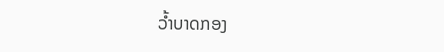ວໍ້າບາດກອງ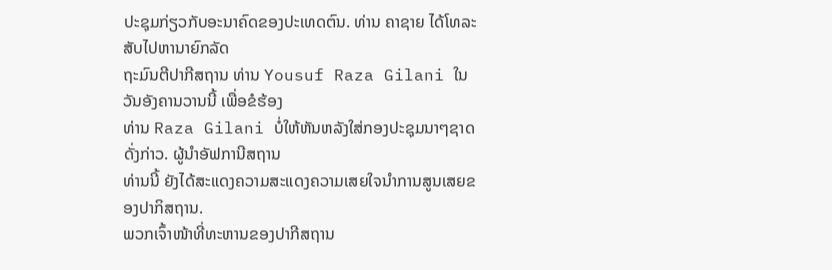ປະຊຸມກ່ຽວກັບອະນາຄົດຂອງປະເທດຕົນ. ທ່ານ ຄາຊາຍ ໄດ້ໂທລະສັບໄປຫານາຍົກລັດ
ຖະມົນຕີປາກີສຖານ ທ່ານ Yousuf Raza Gilani ໃນວັນອັງຄານວານນີ້ ເພື່ອຂໍຮ້ອງ
ທ່ານ Raza Gilani ບໍ່ໃຫ້ຫັນຫລັງໃສ່ກອງປະຊຸມນາໆຊາດດັ່ງກ່າວ. ຜູ້ນໍາອັຟການີສຖານ
ທ່ານນີ້ ຍັງໄດ້ສະແດງຄວາມສະແດງຄວາມເສຍໃຈນໍາການສູນເສຍຂອງປາກິສຖານ.
ພວກເຈົ້າໜ້າທີ່ທະຫານຂອງປາກີສຖານ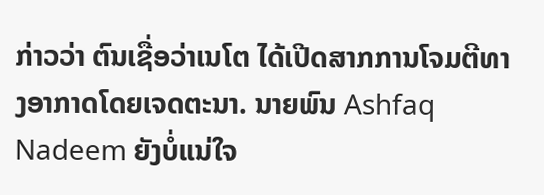ກ່າວວ່າ ຕົນເຊື່ອວ່າເນໂຕ ໄດ້ເປີດສາກການໂຈມຕີທາງອາກາດໂດຍເຈດຕະນາ. ນາຍພົນ Ashfaq Nadeem ຍັງບໍ່ແນ່ໃຈ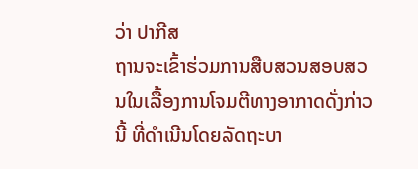ວ່າ ປາກີສ
ຖານຈະເຂົ້າຮ່ວມການສືບສວນສອບສວນໃນເລື້ອງການໂຈມຕີທາງອາກາດດັ່ງກ່າວນີ້ ທີ່ດໍາເນີນໂດຍລັດຖະບາ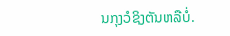ນກຸງວໍຊິງຕັນຫລືບໍ່.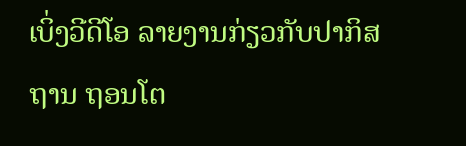ເບິ່ງວີດີໂອ ລາຍງານກ່ຽວກັບປາກິສຖານ ຖອນໂຕ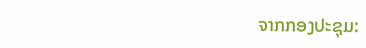ຈາກກອງປະຊຸມ: